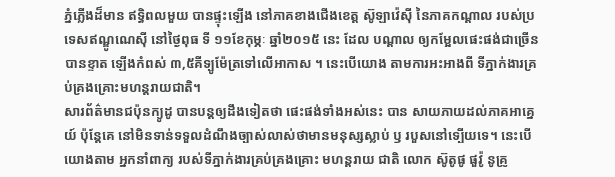ភ្នំភ្លើងដ៏មាន ឥទ្ធិពលមួយ បានផ្ទុះឡើង នៅភាគខាងជើងខេត្ត ស៊ូឡាវ៉េស៊ី នៃភាគកណ្តាល របស់ប្រទេសឥណ្ឌូណេស៊ី នៅថ្ងៃពុធ ទី ១១ខែកុម្ភៈ ឆ្នាំ២០១៥ នេះ ដែល បណ្តាល ឲ្យកម្អែលផេះផង់ជាច្រើន បានខ្ទាត ឡើងកំពស់ ៣,៥គីទ្បូម៉ែត្រទៅលើអាកាស ។ នេះបើយោង តាមការអះអាងពី ទីភ្នាក់ងារគ្រប់គ្រងគ្រោះមហន្តរាយជាតិ។
សារព័ត៌មានជប៉ុនក្យូដូ បានបន្ដឲ្យដឹងទៀតថា ផេះផង់ទាំងអស់នេះ បាន សាយភាយដល់ភាគអាគ្នេយ៍ ប៉ុន្តែគេ នៅមិនទាន់ទទួលដំណឹងច្បាស់លាស់ថាមានមនុស្សស្លាប់ ឫ របួសនៅទ្បើយទេ។ នេះបើយោងតាម អ្នកនាំពាក្យ របស់ទីភ្នាក់ងារគ្រប់គ្រងគ្រោះ មហន្តរាយ ជាតិ លោក ស៊ូតូផូ ផួវ៉ូ នូគ្រូ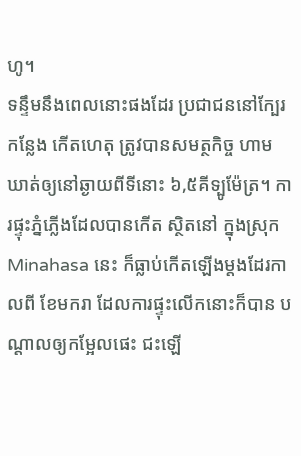ហូ។
ទន្ទឹមនឹងពេលនោះផងដែរ ប្រជាជននៅក្បែរកន្លែង កើតហេតុ ត្រូវបានសមត្ថកិច្ច ហាមឃាត់ឲ្យនៅឆ្ងាយពីទីនោះ ៦,៥គីទ្បូម៉ែត្រ។ ការផ្ទុះភ្នំភ្លើងដែលបានកើត ស្ថិតនៅ ក្នុងស្រុក Minahasa នេះ ក៏ធ្លាប់កើតឡើងម្តងដែរកាលពី ខែមករា ដែលការផ្ទុះលើកនោះក៏បាន បណ្តាលឲ្យកម្អែលផេះ ជះឡើ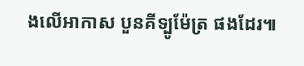ងលើអាកាស បួនគីទ្បូម៉ែត្រ ផងដែរ៕